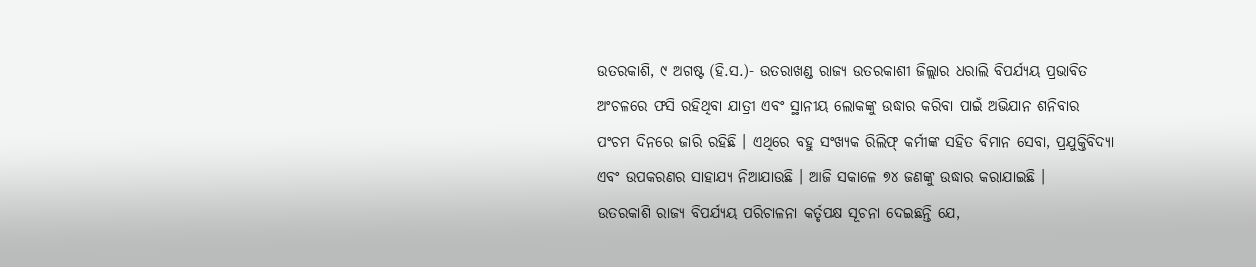ଉତରକାଶି, ୯ ଅଗଷ୍ଟ (ହି.ସ.)- ଉତରାଖଣ୍ଡ ରାଜ୍ୟ ଉତରକାଶୀ ଜିଲ୍ଲାର ଧରାଲି ବିପର୍ଯ୍ୟୟ ପ୍ରଭାବିତ ଅଂଚଳରେ ଫସି ରହିଥିବା ଯାତ୍ରୀ ଏବଂ ସ୍ଥାନୀୟ ଲୋକଙ୍କୁ ଉଦ୍ଧାର କରିବା ପାଇଁ ଅଭିଯାନ ଶନିବାର ପଂଚମ ଦିନରେ ଜାରି ରହିଛି । ଏଥିରେ ବହୁ ସଂଖ୍ୟକ ରିଲିଫ୍ କର୍ମୀଙ୍କ ସହିତ ବିମାନ ସେବା, ପ୍ରଯୁକ୍ତିବିଦ୍ୟା ଏବଂ ଉପକରଣର ସାହାଯ୍ୟ ନିଆଯାଉଛି । ଆଜି ସକାଳେ ୭୪ ଜଣଙ୍କୁ ଉଦ୍ଧାର କରାଯାଇଛି ।
ଉତରକାଶି ରାଜ୍ୟ ବିପର୍ଯ୍ୟୟ ପରିଚାଳନା କର୍ତୃପକ୍ଷ ସୂଚନା ଦେଇଛନ୍ତି ଯେ,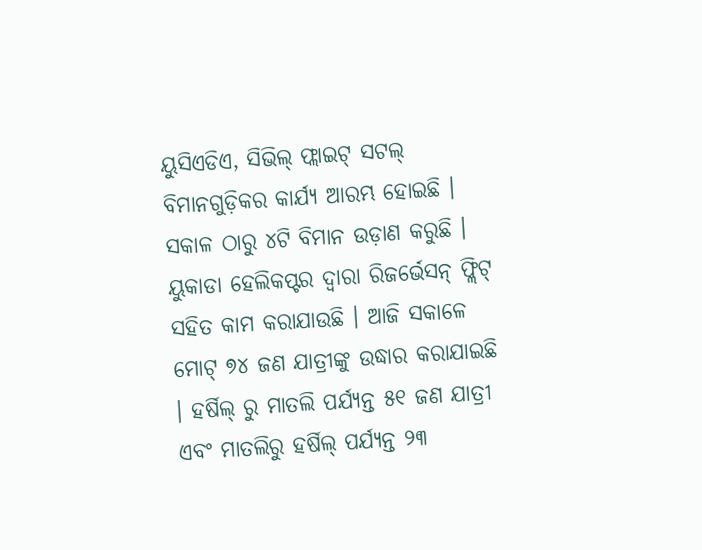ୟୁସିଏଡିଏ, ସିଭିଲ୍ ଫ୍ଲାଇଟ୍ ସଟଲ୍ ବିମାନଗୁଡ଼ିକର କାର୍ଯ୍ୟ ଆରମ୍ଭ ହୋଇଛି । ସକାଳ ଠାରୁ ୪ଟି ବିମାନ ଉଡ଼ାଣ କରୁଛି । ୟୁକାଡା ହେଲିକପ୍ଟର ଦ୍ୱାରା ରିଜର୍ଭେସନ୍ ଫ୍ଲିଟ୍ ସହିତ କାମ କରାଯାଉଛି । ଆଜି ସକାଳେ ମୋଟ୍ ୭୪ ଜଣ ଯାତ୍ରୀଙ୍କୁ ଉଦ୍ଧାର କରାଯାଇଛି । ହର୍ଷିଲ୍ ରୁ ମାତଲି ପର୍ଯ୍ୟନ୍ତ ୫୧ ଜଣ ଯାତ୍ରୀ ଏବଂ ମାତଲିରୁ ହର୍ଷିଲ୍ ପର୍ଯ୍ୟନ୍ତ ୨୩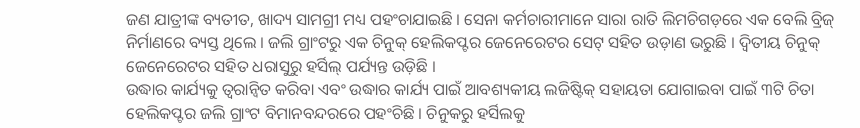ଜଣ ଯାତ୍ରୀଙ୍କ ବ୍ୟତୀତ, ଖାଦ୍ୟ ସାମଗ୍ରୀ ମଧ୍ୟ ପହଂଚାଯାଇଛି । ସେନା କର୍ମଚାରୀମାନେ ସାରା ରାତି ଲିମଚିଗଡ଼ରେ ଏକ ବେଲି ବ୍ରିଜ୍ ନିର୍ମାଣରେ ବ୍ୟସ୍ତ ଥିଲେ । ଜଲି ଗ୍ରାଂଟରୁ ଏକ ଚିନୁକ୍ ହେଲିକପ୍ଟର ଜେନେରେଟର ସେଟ୍ ସହିତ ଉଡ଼ାଣ ଭରୁଛି । ଦ୍ୱିତୀୟ ଚିନୁକ୍ ଜେନେରେଟର ସହିତ ଧରାସୁରୁ ହର୍ସିଲ୍ ପର୍ଯ୍ୟନ୍ତ ଉଡ଼ିଛି ।
ଉଦ୍ଧାର କାର୍ଯ୍ୟକୁ ତ୍ୱରାନ୍ୱିତ କରିବା ଏବଂ ଉଦ୍ଧାର କାର୍ଯ୍ୟ ପାଇଁ ଆବଶ୍ୟକୀୟ ଲଜିଷ୍ଟିକ୍ ସହାୟତା ଯୋଗାଇବା ପାଇଁ ୩ଟି ଚିତା ହେଲିକପ୍ଟର ଜଲି ଗ୍ରାଂଟ ବିମାନବନ୍ଦରରେ ପହଂଚିଛି । ଚିନୁକରୁ ହର୍ସିଲକୁ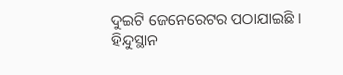ଦୁଇଟି ଜେନେରେଟର ପଠାଯାଇଛି ।
ହିନ୍ଦୁସ୍ଥାନ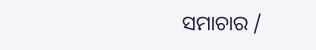ସମାଚାର /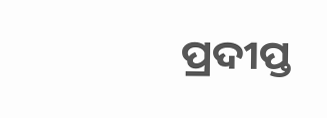ପ୍ରଦୀପ୍ତ